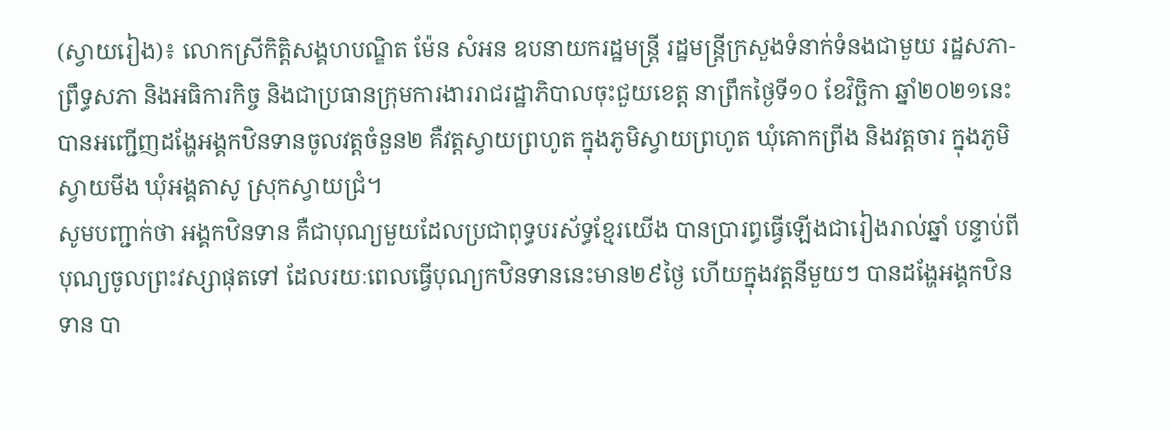(ស្វាយរៀង)៖ លោកស្រីកិត្តិសង្គហបណ្ឌិត ម៉ែន សំអន ឧបនាយករដ្ឋមន្រ្តី រដ្ឋមន្រ្តីក្រសួងទំនាក់ទំនងជាមួយ រដ្ឋសភា-ព្រឹទ្ធសភា និងអធិការកិច្ច និងជាប្រធានក្រុមការងាររាជរដ្ឋាភិបាលចុះជួយខេត្ត នាព្រឹកថ្ងៃទី១០ ខែវិច្ឆិកា ឆ្នាំ២០២១នេះ បានអញ្ជើញដង្ហែអង្គកឋិនទានចូលវត្តចំនួន២ គឺវត្តស្វាយព្រហូត ក្នុងភូមិស្វាយព្រហូត ឃុំគោកព្រីង និងវត្តចារ ក្នុងភូមិស្វាយមីង ឃុំអង្គតាសូ ស្រុកស្វាយជ្រំ។
សូមបញ្ជាក់ថា អង្គកឋិនទាន គឺជាបុណ្យមួយដែលប្រជាពុទ្ធបរស័ទ្ធខ្មែរយើង បានប្រារព្ធធ្វើឡើងជារៀងរាល់ឆ្នាំ បន្ទាប់ពីបុណ្យចូលព្រះវស្សាផុតទៅ ដែលរយៈពេលធ្វើបុណ្យកឋិនទាននេះមាន២៩ថ្ងៃ ហើយក្នុងវត្តនីមួយៗ បានដង្ហែអង្គកឋិនទាន បា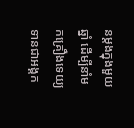នម្តងក្នុងមួយឆ្នាំ ដើម្បីនាំមកគ្រឿងទេយ្យទានជាអង្គក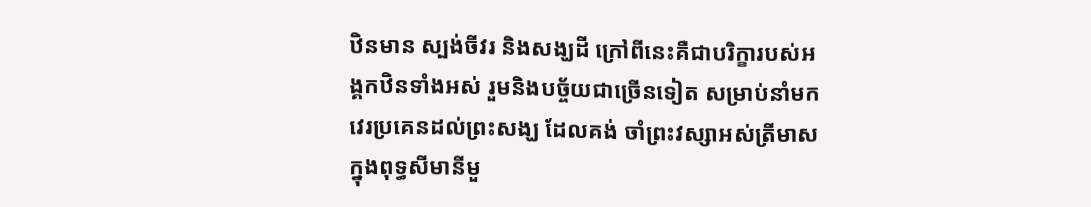ឋិនមាន ស្បង់ចីវរ និងសង្ឃដី ក្រៅពីនេះគឺជាបរិក្ខារបស់អង្គកឋិនទាំងអស់ រួមនិងបច្ច័យជាច្រើនទៀត សម្រាប់នាំមកវេរប្រគេនដល់ព្រះសង្ឃ ដែលគង់ ចាំព្រះវស្សាអស់ត្រីមាសក្នុងពុទ្ធសីមានីមួ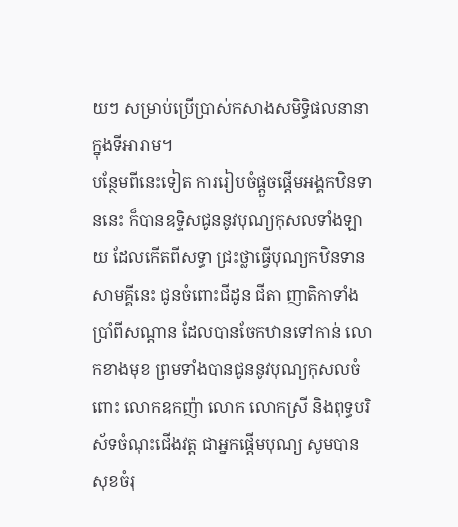យៗ សម្រាប់ប្រើប្រាស់កសាងសមិទ្ធិផលនានាក្នុងទីអារាម។
បន្ថែមពីនេះទៀត ការរៀបចំផ្តួចផ្តើមអង្គកឋិនទាននេះ ក៏បានឧទ្ទិសជូននូវបុណ្យកុសលទាំងឡាយ ដែលកើតពីសទ្ធា ជ្រះថ្លាធ្វើបុណ្យកឋិនទានសាមគ្គីនេះ ជូនចំពោះជីដូន ជីតា ញាតិកាទាំងប្រាំពីសណ្តាន ដែលបានចែកឋានទៅកាន់ លោកខាងមុខ ព្រមទាំងបានជូននូវបុណ្យកុសលចំពោះ លោកឧកញ៉ា លោក លោកស្រី និងពុទ្ធបរិស័ទចំណុះជើងវត្ត ជាអ្នកផ្តើមបុណ្យ សូមបានសុខចំរុ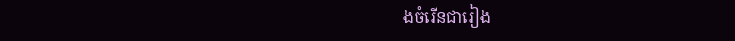ងចំរើនជារៀង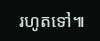រហូតទៅ៕